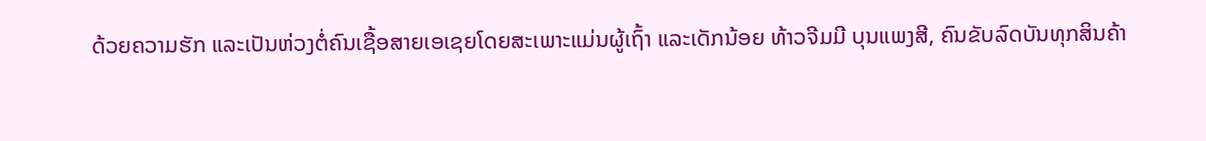ດ້ວຍຄວາມຮັກ ແລະເປັນຫ່ວງຕໍ່ຄົນເຊື້ອສາຍເອເຊຍໂດຍສະເພາະແມ່ນຜູ້ເຖົ້າ ແລະເດັກນ້ອຍ ທ້າວຈີມມີ ບຸນແພງສີ, ຄົນຂັບລົດບັນທຸກສິນຄ້າ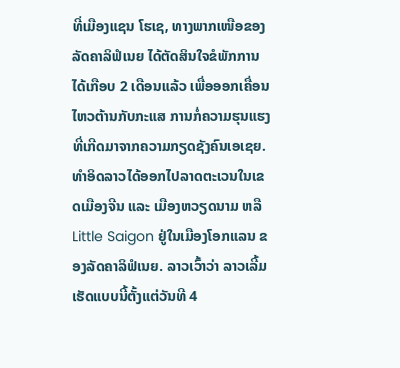ທີ່ເມືອງແຊນ ໂຮເຊ, ທາງພາກເໜືອຂອງລັດຄາລິຟໍເນຍ ໄດ້ຕັດສິນໃຈຂໍພັກການໄດ້ເກືອບ 2 ເດືອນແລ້ວ ເພື່ອອອກເຄື່ອນໄຫວຕ້ານກັບກະແສ ການກໍ່ຄວາມຮຸນແຮງທີ່ເກີດມາຈາກຄວາມກຽດຊັງຄົນເອເຊຍ. ທໍາອິດລາວໄດ້ອອກໄປລາດຕະເວນໃນເຂດເມືອງຈີນ ແລະ ເມືອງຫວຽດນາມ ຫລື Little Saigon ຢູ່ໃນເມືອງໂອກແລນ ຂອງລັດຄາລິຟໍເນຍ. ລາວເວົ້າວ່າ ລາວເລີ້ມເຮັດແບບນີ້ຕັ້ງແຕ່ວັນທີ 4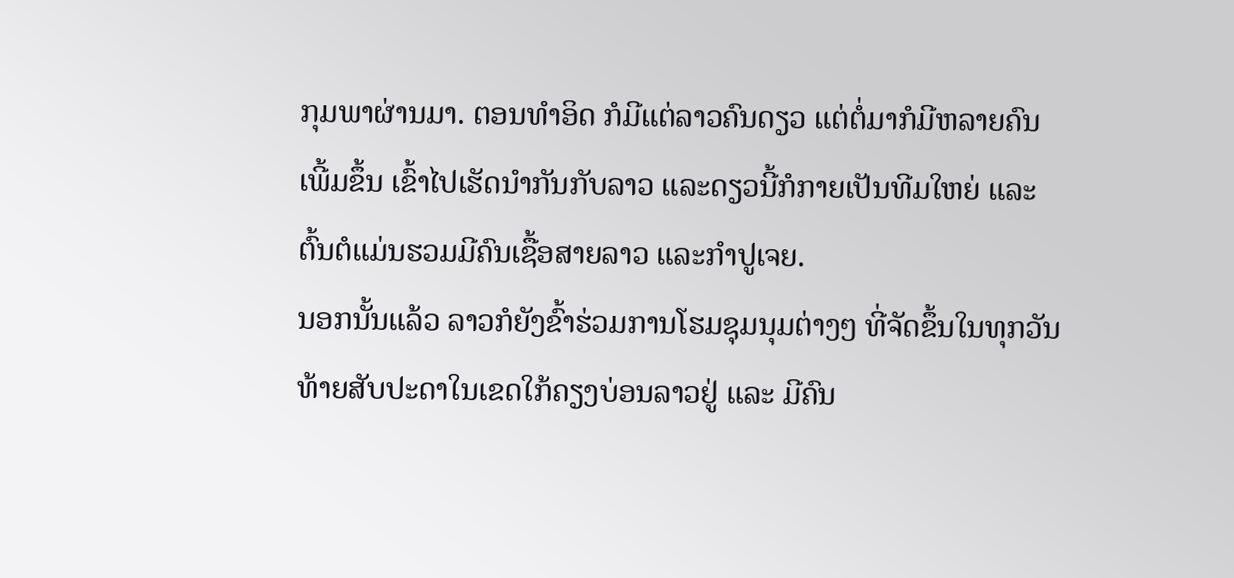ກຸມພາຜ່ານມາ. ຕອນທໍາອິດ ກໍມີແຕ່ລາວຄົນດຽວ ແຕ່ຕໍ່ມາກໍມີຫລາຍຄົນເພີ້ມຂຶ້ນ ເຂົ້າໄປເຮັດນໍາກັນກັບລາວ ແລະດຽວນີ້ກໍກາຍເປັນທີມໃຫຍ່ ແລະຕົ້ນຕໍແມ່ນຮວມມີຄົນເຊື້ອສາຍລາວ ແລະກໍາປູເຈຍ.
ນອກນັ້ນແລ້ວ ລາວກໍຍັງຂົ້າຮ່ວມການໂຮມຊຸມນຸມຕ່າງໆ ທີ່ຈັດຂຶ້ນໃນທຸກວັນທ້າຍສັບປະດາໃນເຂດໃກ້ຄຽງບ່ອນລາວຢູ່ ແລະ ມີຄົນ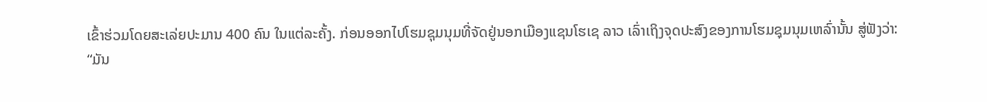ເຂົ້າຮ່ວມໂດຍສະເລ່ຍປະມານ 400 ຄົນ ໃນແຕ່ລະຄັ້ງ. ກ່ອນອອກໄປໂຮມຊຸມນຸມທີ່ຈັດຢູ່ນອກເມືອງແຊນໂຮເຊ ລາວ ເລົ່າເຖິງຈຸດປະສົງຂອງການໂຮມຊຸມນຸມເຫລົ່ານັ້ນ ສູ່ຟັງວ່າ:
“ມັນ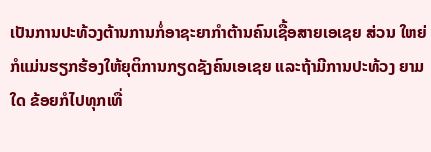ເປັນການປະທ້ວງຕ້ານການກໍ່ອາຊະຍາກໍາຕ້ານຄົນເຊື້ອສາຍເອເຊຍ ສ່ວນ ໃຫຍ່ ກໍແມ່ນຮຽກຮ້ອງໃຫ້ຍຸຕິການກຽດຊັງຄົນເອເຊຍ ແລະຖ້າມີການປະທ້ວງ ຍາມໃດ ຂ້ອຍກໍໄປທຸກເທື່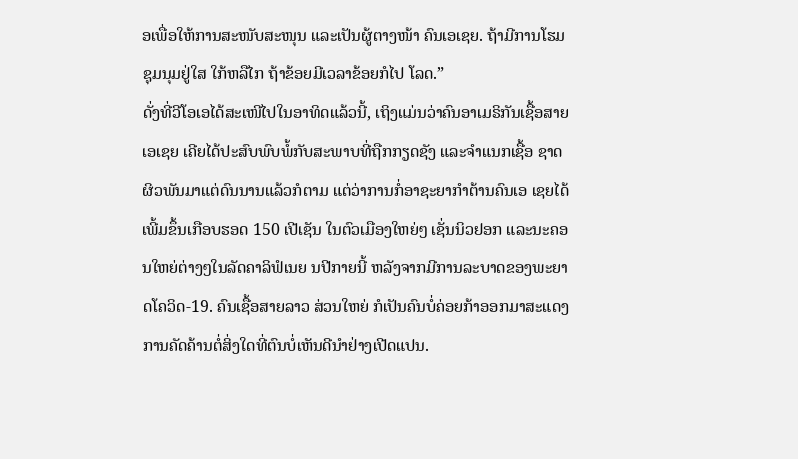ອເພື່ອໃຫ້ການສະໜັບສະໜຸນ ແລະເປັນຜູ້ຕາງໜ້າ ຄົນເອເຊຍ. ຖ້າມີການໂຮມຊຸມນຸມຢູ່ໃສ ໃກ້ຫລືໄກ ຖ້າຂ້ອຍມີເວລາຂ້ອຍກໍໄປ ໂລດ.”
ດັ່ງທີ່ວີໂອເອໄດ້ສະເໜີໄປໃນອາທິດແລ້ວນີ້, ເຖິງແມ່ນວ່າຄົນອາເມຣິກັນເຊື້ອສາຍເອເຊຍ ເຄີຍໄດ້ປະສົບພົບພໍ້ກັບສະພາບທີ່ຖືກກຽດຊັງ ແລະຈໍາແນກເຊື້ອ ຊາດຜິວພັນມາແຕ່ດົນນານແລ້ວກໍຕາມ ແຕ່ວ່າການກໍ່ອາຊະຍາກໍາຕ້ານຄົນເອ ເຊຍໄດ້ເພີ້ມຂຶ້ນເກືອບຮອດ 150 ເປີເຊັນ ໃນຕົວເມືອງໃຫຍ່ໆ ເຊັ່ນນິວຢອກ ແລະນະຄອນໃຫຍ່ຕ່າງໆໃນລັດຄາລິຟໍເນຍ ນປີກາຍນີ້ ຫລັງຈາກມີການລະບາດຂອງພະຍາດໂຄວິດ-19. ຄົນເຊື້ອສາຍລາວ ສ່ວນໃຫຍ່ ກໍເປັນຄົນບໍ່ຄ່ອຍກ້າອອກມາສະແດງການຄັດຄ້ານຕໍ່ສິ່ງໃດທີ່ຕົນບໍ່ເຫັນດີນໍາຢ່າງເປີດແປນ.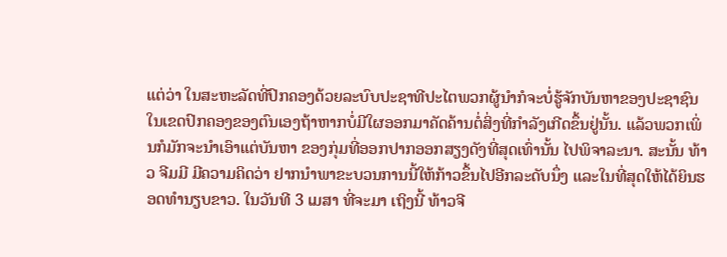ແຕ່ວ່າ ໃນສະຫະລັດທີ່ປົກຄອງດ້ວຍລະບົບປະຊາທີປະໄຕພວກຜູ້ນໍາກໍຈະບໍ່ຮູ້ຈັກບັນຫາຂອງປະຊາຊົນໃນເຂດປົກຄອງຂອງຕົນເອງຖ້າຫາກບໍ່ມີໃຜອອກມາຄັດຄ້ານຕໍ່ສິ່ງທີ່ກໍາລັງເກີດຂຶ້ນຢູ່ນັ້ນ. ແລ້ວພວກເພິ່ນກໍມັກຈະນໍາເອົາແຕ່ບັນຫາ ຂອງກຸ່ມທີ່ອອກປາກອອກສຽງດັງທີ່ສຸດເທົ່ານັ້ນ ໄປພິຈາລະນາ. ສະນັ້ນ ທ້າວ ຈີມມີ ມີຄວາມຄິດວ່າ ຢາກນໍາພາຂະບວນການນີ້ໃຫ້ກ້າວຂຶ້ນໄປອີກລະດັບນຶ່ງ ແລະໃນທີ່ສຸດໃຫ້ໄດ້ຍິນຮອດທໍານຽບຂາວ. ໃນວັນທີ 3 ເມສາ ທີ່ຈະມາ ເຖິງນີ້ ທ້າວຈີ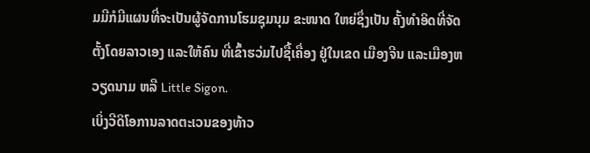ມມີກໍມີແຜນທີ່ຈະເປັນຜູ້ຈັດການໂຮມຊຸມນຸມ ຂະໜາດ ໃຫຍ່ຊຶ່ງເປັນ ຄັ້ງທໍາອິດທີ່ຈັດຕັ້ງໂດຍລາວເອງ ແລະໃຫ້ຄົນ ທີ່ເຂົ້າຮວ່ມໄປຊື້ເຄື່ອງ ຢູ່ໃນເຂດ ເມືອງຈີນ ແລະເມືອງຫວຽດນາມ ຫລື Little Sigon.
ເບິ່ງວີດິໂອການລາດຕະເວນຂອງທ້າວ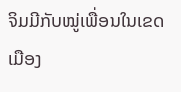ຈິມມີກັບໝູ່ເພື່ອນໃນເຂດເມືອງ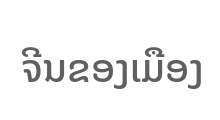ຈີນຂອງເມືອງ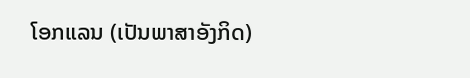ໂອກແລນ (ເປັນພາສາອັງກິດ)